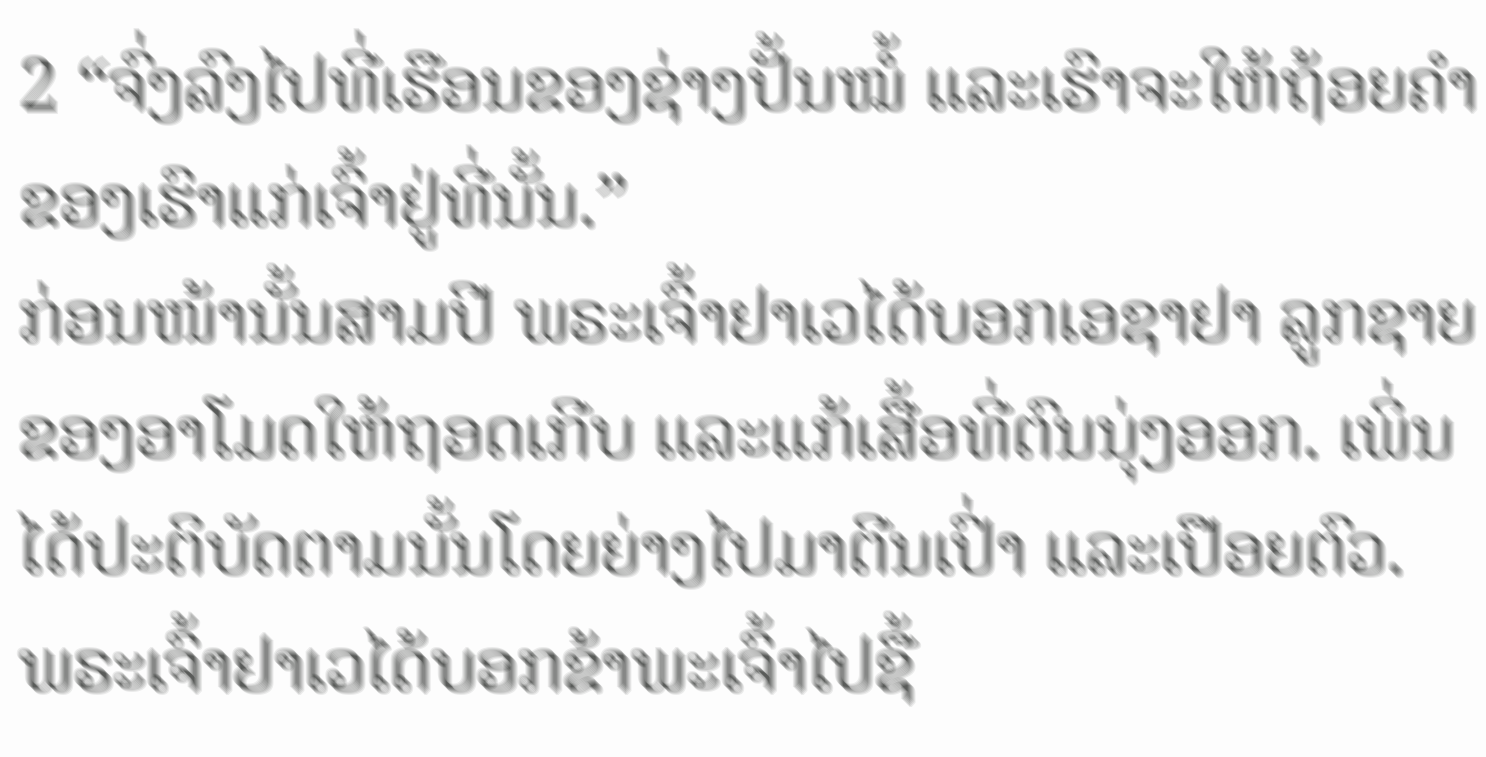2 “ຈົ່ງລົງໄປທີ່ເຮືອນຂອງຊ່າງປັ້ນໝໍ້ ແລະເຮົາຈະໃຫ້ຖ້ອຍຄຳຂອງເຮົາແກ່ເຈົ້າຢູ່ທີ່ນັ້ນ.”
ກ່ອນໜ້ານັ້ນສາມປີ ພຣະເຈົ້າຢາເວໄດ້ບອກເອຊາຢາ ລູກຊາຍຂອງອາໂມດໃຫ້ຖອດເກີບ ແລະແກ້ເສື້ອທີ່ຕົນນຸ່ງອອກ. ເພິ່ນໄດ້ປະຕິບັດຕາມນັ້ນໂດຍຍ່າງໄປມາຕີນເປົ່າ ແລະເປືອຍຕົວ.
ພຣະເຈົ້າຢາເວໄດ້ບອກຂ້າພະເຈົ້າໄປຊື້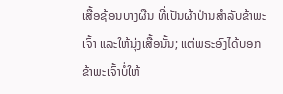ເສື້ອຊ້ອນບາງຜືນ ທີ່ເປັນຜ້າປ່ານສຳລັບຂ້າພະເຈົ້າ ແລະໃຫ້ນຸ່ງເສື້ອນັ້ນ; ແຕ່ພຣະອົງໄດ້ບອກຂ້າພະເຈົ້າບໍ່ໃຫ້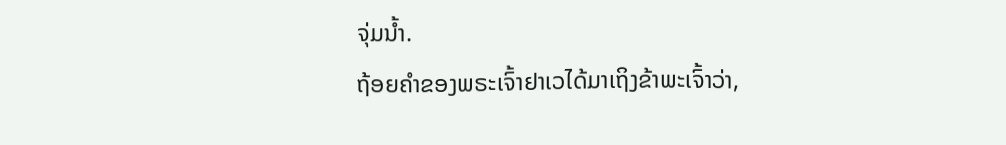ຈຸ່ມນໍ້າ.
ຖ້ອຍຄຳຂອງພຣະເຈົ້າຢາເວໄດ້ມາເຖິງຂ້າພະເຈົ້າວ່າ,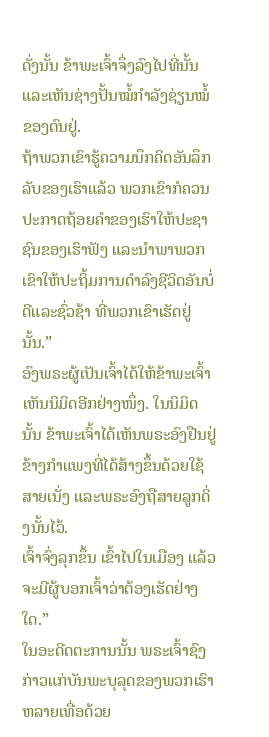ດັ່ງນັ້ນ ຂ້າພະເຈົ້າຈຶ່ງລົງໄປທີ່ນັ້ນ ແລະເຫັນຊ່າງປັ້ນໝໍ້ກຳລັງຊ່ຽນໝໍ້ຂອງຕົນຢູ່.
ຖ້າພວກເຂົາຮູ້ຄວາມນຶກຄິດອັນລຶກລັບຂອງເຮົາແລ້ວ ພວກເຂົາກໍຄວນປະກາດຖ້ອຍຄຳຂອງເຮົາໃຫ້ປະຊາຊົນຂອງເຮົາຟັງ ແລະນຳພາພວກເຂົາໃຫ້ປະຖິ້ມການດຳລົງຊີວິດອັນບໍ່ດີແລະຊົ່ວຊ້າ ທີ່ພວກເຂົາເຮັດຢູ່ນັ້ນ.”
ອົງພຣະຜູ້ເປັນເຈົ້າໄດ້ໃຫ້ຂ້າພະເຈົ້າເຫັນນິມິດອີກຢ່າງໜຶ່ງ. ໃນນິມິດນັ້ນ ຂ້າພະເຈົ້າໄດ້ເຫັນພຣະອົງຢືນຢູ່ຂ້າງກຳແພງທີ່ໄດ້ສ້າງຂຶ້ນດ້ວຍໃຊ້ສາຍເນັ່ງ ແລະພຣະອົງຖືສາຍລູກດິ່ງນັ້ນໄວ້.
ເຈົ້າຈົ່ງລຸກຂຶ້ນ ເຂົ້າໄປໃນເມືອງ ແລ້ວຈະມີຜູ້ບອກເຈົ້າວ່າຕ້ອງເຮັດຢ່າງໃດ.”
ໃນອະດີດຕະການນັ້ນ ພຣະເຈົ້າຊົງກ່າວແກ່ບັນພະບຸລຸດຂອງພວກເຮົາຫລາຍເທື່ອດ້ວຍ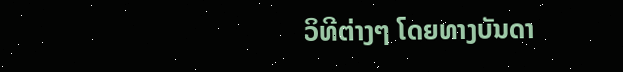ວິທີຕ່າງໆ ໂດຍທາງບັນດາ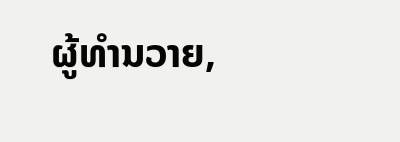ຜູ້ທຳນວາຍ,